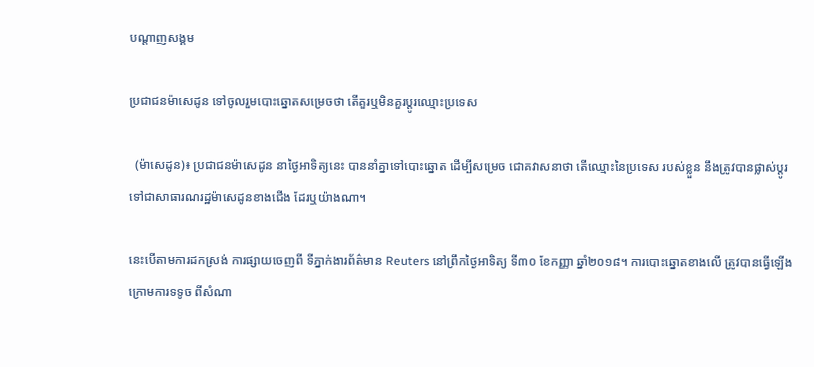បណ្តាញសង្គម

ប្រជាជនម៉ាសេដូន ទៅចូលរួមបោះឆ្នោតសម្រេចថា តើគួរឬមិនគួរប្តូរឈ្មោះប្រទេស

  (ម៉ាសេដូន)៖ ប្រជាជនម៉ាសេដូន នាថ្ងៃអាទិត្យនេះ បាននាំគ្នាទៅបោះឆ្នោត ដើម្បីសម្រេច ជោគវាសនាថា តើឈ្មោះនៃប្រទេស របស់ខ្លួន នឹងត្រូវបានផ្លាស់ប្តូរ ទៅជាសាធារណរដ្ឋម៉ាសេដូនខាងជើង ដែរឬយ៉ាងណា។

នេះបើតាមការដកស្រង់ ការផ្សាយចេញពី ទីភ្នាក់ងារព័ត៌មាន Reuters នៅព្រឹកថ្ងៃអាទិត្យ ទី៣០ ខែកញ្ញា ឆ្នាំ២០១៨។ ការបោះឆ្នោតខាងលើ ត្រូវបានធ្វើឡើង ក្រោមការទទូច ពីសំណា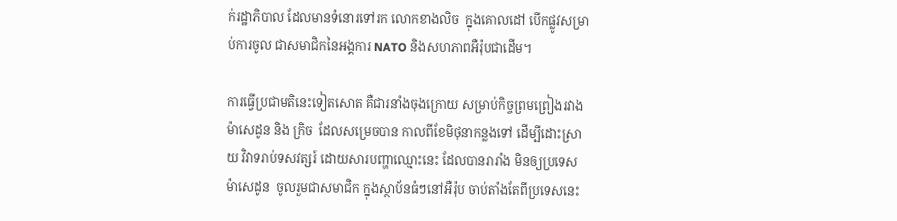ក់រដ្ឋាភិបាល ដែលមានទំនោរទៅរក លោកខាងលិច  ក្នុងគោលដៅ បើកផ្លូវសម្រាប់ការចូល ជាសមាជិកនៃអង្គការ NATO និងសហភាពអឺរ៉ុបជាដើម។

ការធ្វើប្រជាមតិនេះទៀតសោត គឺជារនាំងចុងក្រោយ សម្រាប់កិច្ចព្រមព្រៀងរវាង ម៉ាសេដូន និង ក្រិច  ដែលសម្រេចបាន កាលពីខែមិថុនាកន្លងទៅ ដើម្បីដោះស្រាយ វិវាទរាប់ទសវត្សរ៍ ដោយសារបញ្ហាឈ្មោះនេះ ដែលបានរារាំង មិនឲ្យប្រទេសម៉ាសេដូន  ចូលរួមជាសមាជិក ក្នុងស្ថាប័នធំៗនៅអឺរ៉ុប ចាប់តាំងតែពីប្រទេសនេះ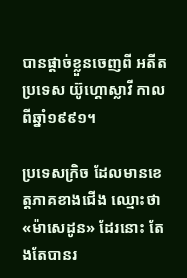បានផ្តាច់ខ្លួនចេញពី អតីតប្រទេស យ៊ូហ្គោស្លាវី កាលពីឆ្នាំ១៩៩១។

ប្រទេសក្រិច ដែលមានខេត្តភាគខាងជើង ឈ្មោះថា «ម៉ាសេដូន» ដែរនោះ តែងតែបានរ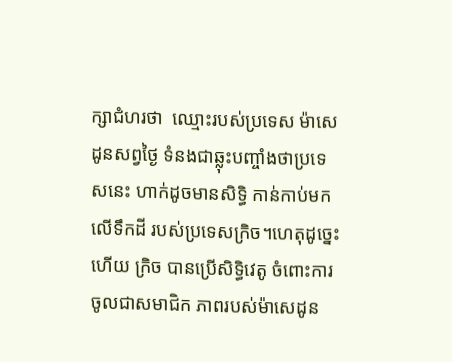ក្សាជំហរថា  ឈ្មោះរបស់ប្រទេស ម៉ាសេដូនសព្វថ្ងៃ ទំនងជាឆ្លុះបញ្ចាំងថាប្រទេសនេះ ហាក់ដូចមានសិទ្ធិ កាន់កាប់មកលើទឹកដី របស់ប្រទេសក្រិច។ហេតុដូច្នេះហើយ ក្រិច បានប្រើសិទ្ធិវេតូ ចំពោះការចូលជាសមាជិក ភាពរបស់ម៉ាសេដូន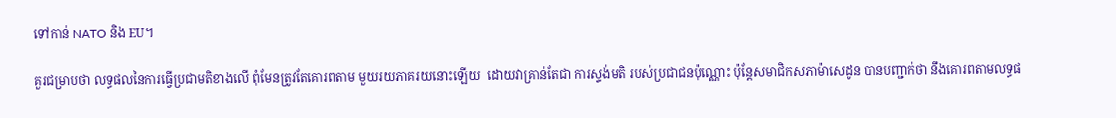ទៅកាន់ NATO និង EU។

គួរជម្រាបថា លទ្ធផលនៃការធ្វើប្រជាមតិខាងលើ ពុំមែនត្រូវតែគោរពតាម មួយរយភាគរយនោះឡើយ  ដោយវាគ្រាន់តែជា ការស្ទង់មតិ របស់ប្រជាជនប៉ុណ្ណោះ ប៉ុន្តែសមាជិកសភាម៉ាសេដូន បានបញ្ជាក់ថា នឹងគោរពតាមលទ្ធផ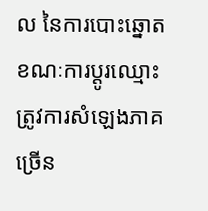ល នៃការបោះឆ្នោត  ខណៈការប្តូរឈ្មោះ ត្រូវការសំឡេងភាគច្រើន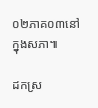០២ភាគ០៣នៅក្នុងសភា៕

ដកស្រ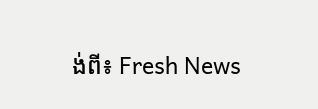ង់ពី៖ Fresh News